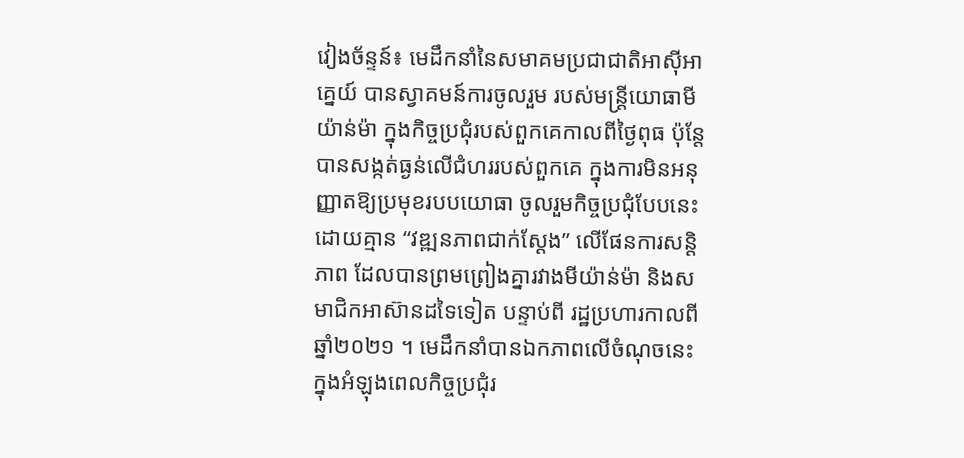វៀងច័ន្ទន៍៖ មេដឹកនាំនៃសមាគមប្រជាជាតិអាស៊ីអាគ្នេយ៍ បានស្វាគមន៍ការចូលរួម របស់មន្ត្រីយោធាមីយ៉ាន់ម៉ា ក្នុងកិច្ចប្រជុំរបស់ពួកគេកាលពីថ្ងៃពុធ ប៉ុន្តែបានសង្កត់ធ្ងន់លើជំហររបស់ពួកគេ ក្នុងការមិនអនុញ្ញាតឱ្យប្រមុខរបបយោធា ចូលរួមកិច្ចប្រជុំបែបនេះដោយគ្មាន “វឌ្ឍនភាពជាក់ស្តែង” លើផែនការសន្តិភាព ដែលបានព្រមព្រៀងគ្នារវាងមីយ៉ាន់ម៉ា និងសមាជិកអាស៊ានដទៃទៀត បន្ទាប់ពី រដ្ឋប្រហារកាលពីឆ្នាំ២០២១ ។ មេដឹកនាំបានឯកភាពលើចំណុចនេះ ក្នុងអំឡុងពេលកិច្ចប្រជុំរ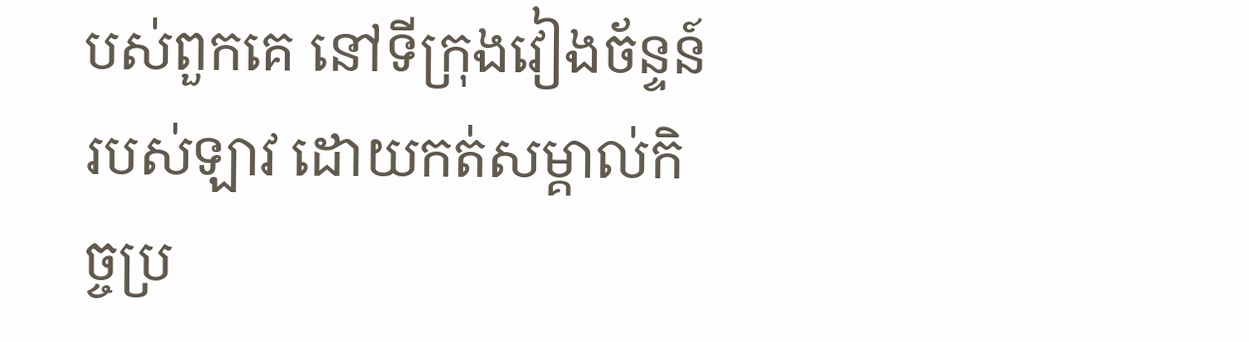បស់ពួកគេ នៅទីក្រុងវៀងច័ន្ទន៍ របស់ឡាវ ដោយកត់សម្គាល់កិច្ចប្រ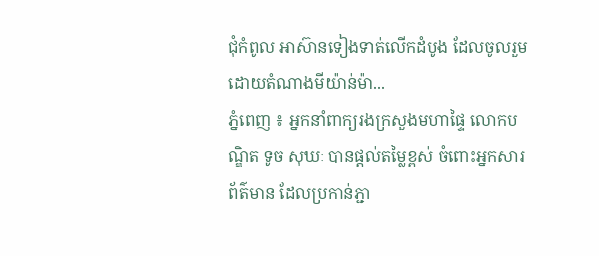ជុំកំពូល អាស៊ានទៀងទាត់លើកដំបូង ដែលចូលរួមដោយតំណាងមីយ៉ាន់ម៉ា...
ភ្នំពេញ ៖ អ្នកនាំពាក្យរងក្រសួងមហាផ្ទៃ លោកបណ្ឌិត ទូច សុឃៈ បានផ្តល់តម្លៃខ្ពស់ ចំពោះអ្នកសារព័ត៌មាន ដែលប្រកាន់ភ្ជា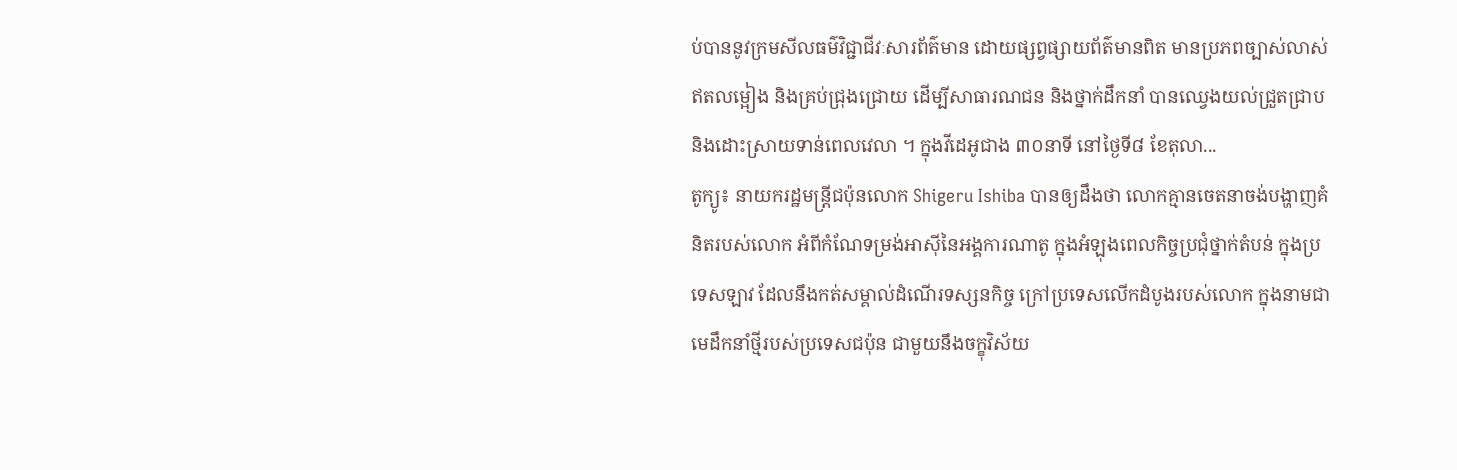ប់បាននូវក្រមសីលធម៌វិជ្ជាជីវៈសារព័ត៌មាន ដោយផ្សព្វផ្សាយព័ត៌មានពិត មានប្រភពច្បាស់លាស់ ឥតលម្អៀង និងគ្រប់ជ្រុងជ្រោយ ដើម្បីសាធារណជន និងថ្នាក់ដឹកនាំ បានឈ្វេងយល់ជ្រួតជ្រាប និងដោះស្រាយទាន់ពេលវេលា ។ ក្នុងវីដេអូជាង ៣០នាទី នៅថ្ងៃទី៨ ខែតុលា...
តូក្យូ៖ នាយករដ្ឋមន្ត្រីជប៉ុនលោក Shigeru Ishiba បានឲ្យដឹងថា លោកគ្មានចេតនាចង់បង្ហាញគំនិតរបស់លោក អំពីកំណែទម្រង់អាស៊ីនៃអង្គការណាតូ ក្នុងអំឡុងពេលកិច្ចប្រជុំថ្នាក់តំបន់ ក្នុងប្រទេសឡាវ ដែលនឹងកត់សម្គាល់ដំណើរទស្សនកិច្ច ក្រៅប្រទេសលើកដំបូងរបស់លោក ក្នុងនាមជាមេដឹកនាំថ្មីរបស់ប្រទេសជប៉ុន ជាមួយនឹងចក្ខុវិស័យ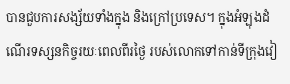បានជួបការសង្ស័យទាំងក្នុង និងក្រៅប្រទេស។ ក្នុងអំឡុងដំណើរទស្សនកិច្ចរយៈពេលពីរថ្ងៃ របស់លោកទៅកាន់ទីក្រុងវៀ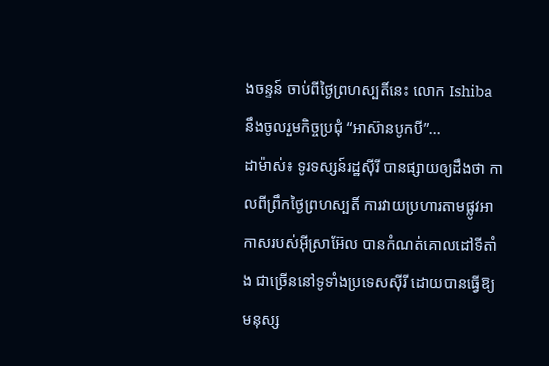ងចន្ទន៍ ចាប់ពីថ្ងៃព្រហស្បតិ៍នេះ លោក Ishiba នឹងចូលរួមកិច្ចប្រជុំ “អាស៊ានបូកបី”...
ដាម៉ាស់៖ ទូរទស្សន៍រដ្ឋស៊ីរី បានផ្សាយឲ្យដឹងថា កាលពីព្រឹកថ្ងៃព្រហស្បតិ៍ ការវាយប្រហារតាមផ្លូវអាកាសរបស់អ៊ីស្រាអ៊ែល បានកំណត់គោលដៅទីតាំង ជាច្រើននៅទូទាំងប្រទេសស៊ីរី ដោយបានធ្វើឱ្យមនុស្ស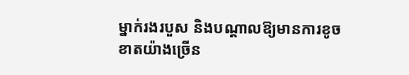ម្នាក់រងរបួស និងបណ្តាលឱ្យមានការខូចខាតយ៉ាងច្រើន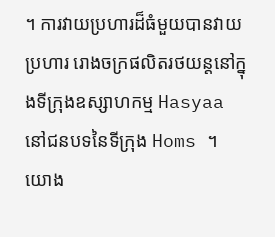។ ការវាយប្រហារដ៏ធំមួយបានវាយប្រហារ រោងចក្រផលិតរថយន្តនៅក្នុងទីក្រុងឧស្សាហកម្ម Hasyaa នៅជនបទនៃទីក្រុង Homs ។ យោង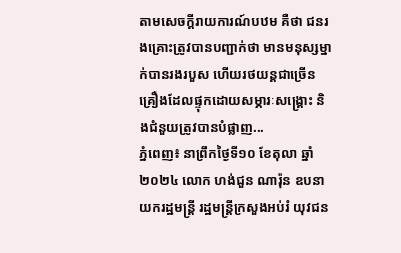តាមសេចក្តីរាយការណ៍បឋម គឺថា ជនរងគ្រោះត្រូវបានបញ្ជាក់ថា មានមនុស្សម្នាក់បានរងរបួស ហើយរថយន្តជាច្រើនគ្រឿងដែលផ្ទុកដោយសម្ភារៈសង្គ្រោះ និងជំនួយត្រូវបានបំផ្លាញ...
ភ្នំពេញ៖ នាព្រឹកថ្ងៃទី១០ ខែតុលា ឆ្នាំ២០២៤ លោក ហង់ជួន ណារ៉ុន ឧបនាយករដ្ឋមន្ត្រី រដ្ឋមន្ត្រីក្រសួងអប់រំ យុវជន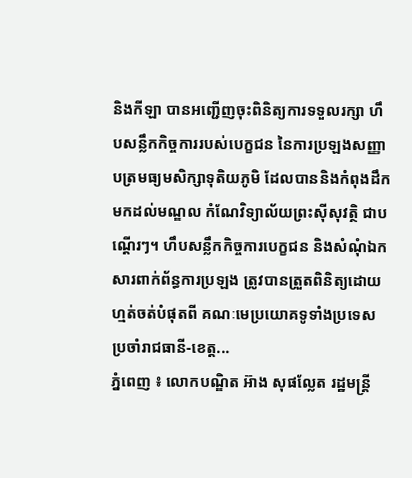និងកីឡា បានអញ្ជើញចុះពិនិត្យការទទួលរក្សា ហឹបសន្លឹកកិច្ចការរបស់បេក្ខជន នៃការប្រឡងសញ្ញាបត្រមធ្យមសិក្សាទុតិយភូមិ ដែលបាននិងកំពុងដឹកមកដល់មណ្ឌល កំណែវិទ្យាល័យព្រះស៊ីសុវត្ថិ ជាបណ្ដើរៗ។ ហឹបសន្លឹកកិច្ចការបេក្ខជន និងសំណុំឯកសារពាក់ព័ន្ធការប្រឡង ត្រូវបានត្រួតពិនិត្យដោយហ្មត់ចត់បំផុតពី គណៈមេប្រយោគទូទាំងប្រទេស ប្រចាំរាជធានី-ខេត្ត...
ភ្នំពេញ ៖ លោកបណ្ឌិត អ៊ាង សុផល្លែត រដ្ឋមន្រ្តី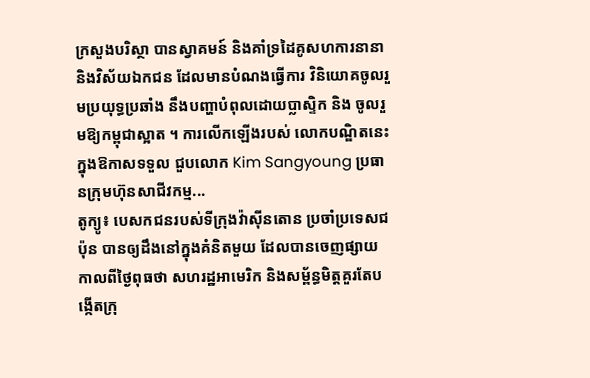ក្រសួងបរិស្ថា បានស្វាគមន៍ និងគាំទ្រដៃគូសហការនានា និងវិស័យឯកជន ដែលមានបំណងធ្វើការ វិនិយោគចូលរួមប្រយុទ្ធប្រឆាំង នឹងបញ្ហាបំពុលដោយប្លាស្ទិក និង ចូលរួមឱ្យកម្ពុជាស្អាត ។ ការលើកឡើងរបស់ លោកបណ្ឌិតនេះ ក្នុងឱកាសទទួល ជួបលោក Kim Sangyoung ប្រធានក្រុមហ៊ុនសាជីវកម្ម...
តូក្យូ៖ បេសកជនរបស់ទីក្រុងវ៉ាស៊ីនតោន ប្រចាំប្រទេសជប៉ុន បានឲ្យដឹងនៅក្នុងគំនិតមួយ ដែលបានចេញផ្សាយ កាលពីថ្ងៃពុធថា សហរដ្ឋអាមេរិក និងសម្ព័ន្ធមិត្តគួរតែបង្កើតក្រុ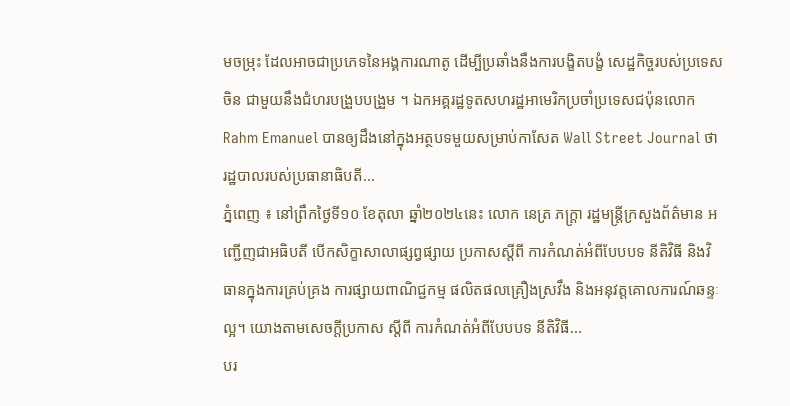មចម្រុះ ដែលអាចជាប្រភេទនៃអង្គការណាតូ ដើម្បីប្រឆាំងនឹងការបង្ខិតបង្ខំ សេដ្ឋកិច្ចរបស់ប្រទេសចិន ជាមួយនឹងជំហរបង្រួបបង្រួម ។ ឯកអគ្គរដ្ឋទូតសហរដ្ឋអាមេរិកប្រចាំប្រទេសជប៉ុនលោក Rahm Emanuel បានឲ្យដឹងនៅក្នុងអត្ថបទមួយសម្រាប់កាសែត Wall Street Journal ថា រដ្ឋបាលរបស់ប្រធានាធិបតី...
ភ្នំពេញ ៖ នៅព្រឹកថ្ងៃទី១០ ខែតុលា ឆ្នាំ២០២៤នេះ លោក នេត្រ ភក្ត្រា រដ្ឋមន្ដ្រីក្រសួងព័ត៌មាន អញ្ជើញជាអធិបតី បើកសិក្ខាសាលាផ្សព្វផ្សាយ ប្រកាសស្ដីពី ការកំណត់អំពីបែបបទ នីតិវិធី និងវិធានក្នុងការគ្រប់គ្រង ការផ្សាយពាណិជ្ជកម្ម ផលិតផលគ្រឿងស្រវឹង និងអនុវត្តគោលការណ៍ឆន្ទៈល្អ។ យោងតាមសេចក្ដីប្រកាស ស្ដីពី ការកំណត់អំពីបែបបទ នីតិវិធី...
បរ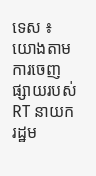ទេស ៖ យោងតាមការចេញផ្សាយរបស់ RT នាយករដ្ឋម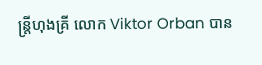ន្ត្រីហុងគ្រី លោក Viktor Orban បាន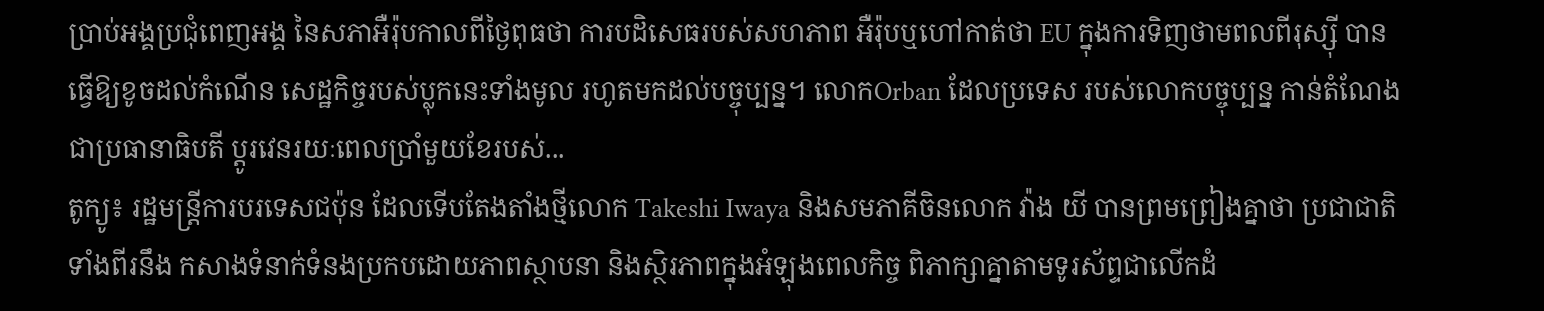ប្រាប់អង្គប្រជុំពេញអង្គ នៃសភាអឺរ៉ុបកាលពីថ្ងៃពុធថា ការបដិសេធរបស់សហភាព អឺរ៉ុបឬហៅកាត់ថា EU ក្នុងការទិញថាមពលពីរុស្ស៊ី បានធ្វើឱ្យខូចដល់កំណើន សេដ្ឋកិច្ចរបស់ប្លុកនេះទាំងមូល រហូតមកដល់បច្ចុប្បន្ន។ លោកOrban ដែលប្រទេស របស់លោកបច្ចុប្បន្ន កាន់តំណែងជាប្រធានាធិបតី ប្តូរវេនរយៈពេលប្រាំមួយខែរបស់...
តូក្យូ៖ រដ្ឋមន្ត្រីការបរទេសជប៉ុន ដែលទើបតែងតាំងថ្មីលោក Takeshi Iwaya និងសមភាគីចិនលោក វ៉ាង យី បានព្រមព្រៀងគ្នាថា ប្រជាជាតិទាំងពីរនឹង កសាងទំនាក់ទំនងប្រកបដោយភាពស្ថាបនា និងស្ថិរភាពក្នុងអំឡុងពេលកិច្ច ពិភាក្សាគ្នាតាមទូរស័ព្ទជាលើកដំ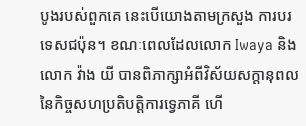បូងរបស់ពួកគេ នេះបើយោងតាមក្រសួង ការបរទេសជប៉ុន។ ខណៈពេលដែលលោក Iwaya និងលោក វ៉ាង យី បានពិភាក្សាអំពីវិស័យសក្តានុពលនៃកិច្ចសហប្រតិបត្តិការទ្វេភាគី ហើ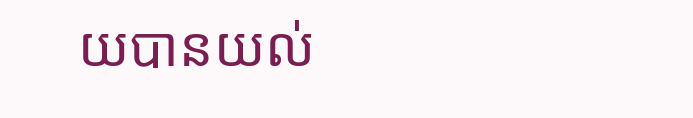យបានយល់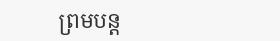ព្រមបន្ត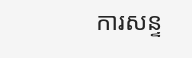ការសន្ទ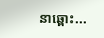នាឆ្ពោះ...